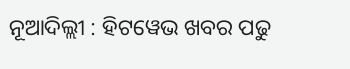ନୂଆଦିଲ୍ଲୀ : ହିଟୱେଭ ଖବର ପଢୁ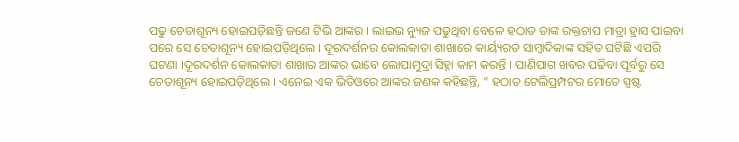ପଢୁ ଚେତାଶୂନ୍ୟ ହୋଇପଡ଼ିଛନ୍ତି ଜଣେ ଟିଭି ଆଙ୍କର । ଲାଇଭ ନ୍ୟୁଜ ପଢୁଥିବା ବେଳେ ହଠାତ ତାଙ୍କ ରକ୍ତଚାପ ମାତ୍ରା ହ୍ରାସ ପାଇବା ପରେ ସେ ଚେତାଶୂନ୍ୟ ହୋଇପଡ଼ିଥିଲେ । ଦୂରଦର୍ଶନର କୋଲକାତା ଶାଖାରେ କାର୍ୟ୍ୟରତ ସାମ୍ବାଦିକାଙ୍କ ସହିତ ଘଟିଛି ଏପରି ଘଟଣା ।ଦୂରଦର୍ଶନ କୋଲକାତା ଶାଖାର ଆଙ୍କର ଭାବେ ଲୋପାମୁଦ୍ରା ସିହ୍ନା କାମ କରନ୍ତି । ପାଣିପାଗ ଖବର ପଢିବା ପୂର୍ବରୁ ସେ ଚେତାଶୂନ୍ୟ ହୋଇପଡ଼ିଥିଲେ । ଏନେଇ ଏକ ଭିଡିଓରେ ଆଙ୍କର ଜଣକ କହିଛନ୍ତି, ” ହଠାତ ଟେଲିପ୍ରମ୍ପଟର ମୋତେ ସ୍ପଷ୍ଟ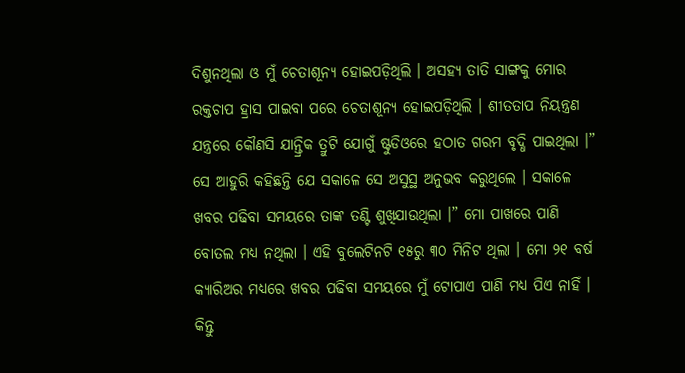ଦିଶୁନଥିଲା ଓ ମୁଁ ଚେତାଶୂନ୍ୟ ହୋଇପଡ଼ିଥିଲି । ଅସହ୍ୟ ତାତି ସାଙ୍ଗକୁ ମୋର ରକ୍ତଚାପ ହ୍ରାସ ପାଇବା ପରେ ଚେତାଶୂନ୍ୟ ହୋଇପଡ଼ିଥିଲି । ଶୀତତାପ ନିୟନ୍ତ୍ରଣ ଯନ୍ତ୍ରରେ କୌଣସି ଯାନ୍ତ୍ରିକ ତ୍ରୁଟି ଯୋଗୁଁ ଷ୍ଟୁଡିଓରେ ହଠାତ ଗରମ ବୃଦ୍ଧି ପାଇଥିଲା ।” ସେ ଆହୁରି କହିଛନ୍ତି ଯେ ସକାଳେ ସେ ଅସୁସ୍ଥ ଅନୁଭବ କରୁଥିଲେ । ସକାଳେ ଖବର ପଢିବା ସମୟରେ ତାଙ୍କ ତଣ୍ଟି ଶୁଖିଯାଉଥିଲା ।” ମୋ ପାଖରେ ପାଣି ବୋତଲ ମଧ୍ୟ ନଥିଲା । ଏହି ବୁଲେଟିନଟି ୧୫ରୁ ୩୦ ମିନିଟ ଥିଲା । ମୋ ୨୧ ବର୍ଷ କ୍ୟାରିଅର ମଧ୍ୟରେ ଖବର ପଢିବା ସମୟରେ ମୁଁ ଟୋପାଏ ପାଣି ମଧ୍ୟ ପିଏ ନାହିଁ । କିନ୍ତୁ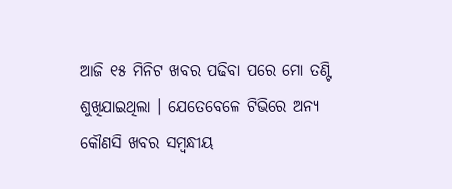ଆଜି ୧୫ ମିନିଟ ଖବର ପଢିବା ପରେ ମୋ ତଣ୍ଟି ଶୁଖିଯାଇଥିଲା । ଯେତେବେଳେ ଟିଭିରେ ଅନ୍ୟ କୌଣସି ଖବର ସମ୍ବନ୍ଧୀୟ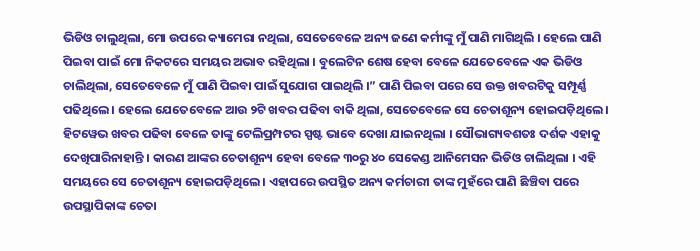ଭିଡିଓ ଚାଲୁଥିଲା, ମୋ ଉପରେ କ୍ୟାମେରା ନଥିଲା, ସେତେବେଳେ ଅନ୍ୟ ଜଣେ କର୍ମୀଙ୍କୁ ମୁଁ ପାଣି ମାଗିଥିଲି । ହେଲେ ପାଣି ପିଇବା ପାଇଁ ମୋ ନିକଟରେ ସମୟର ଅଭାବ ରହିଥିଲା । ବୁଲେଟିନ ଶେଷ ହେବା ବେଳେ ଯେତେବେଳେ ଏକ ଭିଡିଓ ଚାଲିଥିଲା, ସେତେବେଳେ ମୁଁ ପାଣି ପିଇବା ପାଇଁ ସୁଯୋଗ ପାଇଥିଲି ।” ପାଣି ପିଇବା ପରେ ସେ ଉକ୍ତ ଖବରଟିକୁ ସମ୍ପୂର୍ଣ୍ଣ ପଢିଥିଲେ । ହେଲେ ଯେତେବେଳେ ଆଉ ୨ଟି ଖବର ପଢିବା ବାକି ଥିଲା, ସେତେବେଳେ ସେ ଚେତାଶୂନ୍ୟ ହୋଇପଡ଼ିଥିଲେ । ହିଟୱେଭ ଖବର ପଢିବା ବେଳେ ତାଙ୍କୁ ଟେଲିପ୍ରମ୍ପଟର ସ୍ପଷ୍ଟ ଭାବେ ଦେଖା ଯାଇନଥିଲା । ସୌଭାଗ୍ୟବଶତଃ ଦର୍ଶକ ଏହାକୁ ଦେଖିପାରିନାହାନ୍ତି । କାରଣ ଆଙ୍କର ଚେତାଶୂନ୍ୟ ହେବା ବେଳେ ୩୦ରୁ ୪୦ ସେକେଣ୍ଡ ଆନିମେସନ ଭିଡିଓ ଚାଲିଥିଲା । ଏହି ସମୟରେ ସେ ଚେତାଶୂନ୍ୟ ହୋଇପଡ଼ିଥିଲେ । ଏହାପରେ ଉପସ୍ଥିତ ଅନ୍ୟ କର୍ମଚାରୀ ତାଙ୍କ ମୁହଁରେ ପାଣି ଛିଞ୍ଚିବା ପରେ ଉପସ୍ଥାପିକାଙ୍କ ଚେତା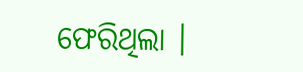ଫେରିଥିଲା ।